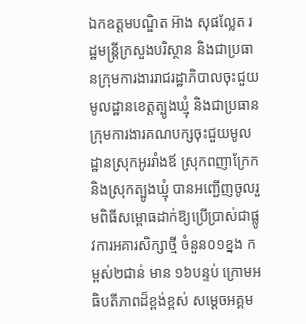ឯកឧត្តមបណ្ឌិត អ៊ាង សុផល្លែត រដ្ឋមន្រ្តីក្រសួងបរិស្ថាន និងជាប្រធានក្រុមការងាររាជរដ្ឋាភិបាលចុះជួយមូលដ្ឋានខេត្តត្បូងឃ្មុំ និងជាប្រធានក្រុមការងារគណបក្សចុះជួយមូលដ្ឋានស្រុកអូររាំងឪ ស្រុកពញាក្រែក និងស្រុកត្បូងឃ្មុំ បានអញ្ជើញចូលរួមពិធីសម្ពោធដាក់ឱ្យប្រើប្រាស់ជាផ្លូវការអគារសិក្សាថ្មី ចំនួន០១ខ្នង កម្ពស់២ជាន់ មាន ១៦បន្ទប់ ក្រោមអធិបតីភាពដ៏ខ្ពង់ខ្ពស់ សម្តេចអគ្គម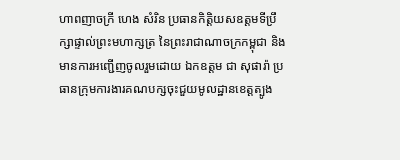ហាពញាចក្រី ហេង សំរិន ប្រធានកិត្តិយសឧត្តមទីប្រឹក្សាផ្ទាល់ព្រះមហាក្សត្រ នៃព្រះរាជាណាចក្រកម្ពុជា និងមានការអញ្ជើញចូលរួមដោយ ឯកឧត្ដម ជា សុផារ៉ា ប្រធានក្រុមការងារគណបក្សចុះជួយមូលដ្ឋានខេត្ដត្បូង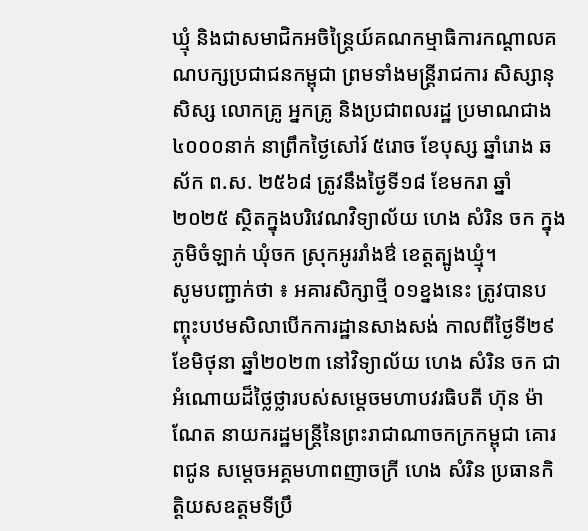ឃ្មុំ និងជាសមាជិកអចិន្ត្រៃយ៍គណកម្មាធិការកណ្ដាលគណបក្សប្រជាជនកម្ពុជា ព្រមទាំងមន្រ្ដីរាជការ សិស្សានុសិស្ស លោកគ្រូ អ្នកគ្រូ និងប្រជាពលរដ្ឋ ប្រមាណជាង ៤០០០នាក់ នាព្រឹកថ្ងៃសៅរ៍ ៥រោច ខែបុស្ស ឆ្នាំរោង ឆស័ក ព.ស. ២៥៦៨ ត្រូវនឹងថ្ងៃទី១៨ ខែមករា ឆ្នាំ២០២៥ ស្ថិតក្នុងបរិវេណវិទ្យាល័យ ហេង សំរិន ចក ក្នុងភូមិចំឡាក់ ឃុំចក ស្រុកអូររាំងឳ ខេត្តត្បូងឃ្មុំ។
សូមបញ្ជាក់ថា ៖ អគារសិក្សាថ្មី ០១ខ្នងនេះ ត្រូវបានបញ្ចុះបឋមសិលាបើកការដ្ឋានសាងសង់ កាលពីថ្ងៃទី២៩ ខែមិថុនា ឆ្នាំ២០២៣ នៅវិទ្យាល័យ ហេង សំរិន ចក ជាអំណោយដ៏ថ្លៃថ្លារបស់សម្តេចមហាបវរធិបតី ហ៊ុន ម៉ាណែត នាយករដ្ឋមន្រ្តីនៃព្រះរាជាណាចកក្រកម្ពុជា គោរពជូន សម្តេចអគ្គមហាពញាចក្រី ហេង សំរិន ប្រធានកិត្តិយសឧត្តមទីប្រឹ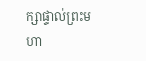ក្សាផ្ទាល់ព្រះមហា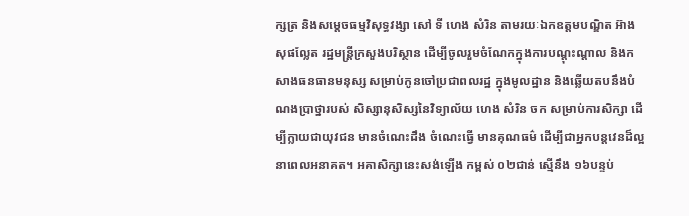ក្សត្រ និងសម្តេចធម្មវិសុទ្ធវង្សា សៅ ទី ហេង សំរិន តាមរយៈឯកឧត្តមបណ្ឌិត អ៊ាង សុផល្លែត រដ្ឋមន្រ្តីក្រសួងបរិស្ថាន ដើម្បីចូលរួមចំណែកក្នុងការបណ្តុះណ្តាល និងកសាងធនធានមនុស្ស សម្រាប់កូនចៅប្រជាពលរដ្ឋ ក្នុងមូលដ្ឋាន និងឆ្លើយតបនឹងបំណងប្រាថ្នារបស់ សិស្សានុសិស្សនៃវិទ្យាល័យ ហេង សំរិន ចក សម្រាប់ការសិក្សា ដើម្បីក្លាយជាយុវជន មានចំណេះដឹង ចំណេះធ្វើ មានគុណធម៌ ដើម្បីជាអ្នកបន្តវេនដ៏ល្អនាពេលអនាគត។ អគាសិក្សានេះសង់ឡើង កម្ពស់ ០២ជាន់ ស្មើនឹង ១៦បន្ទប់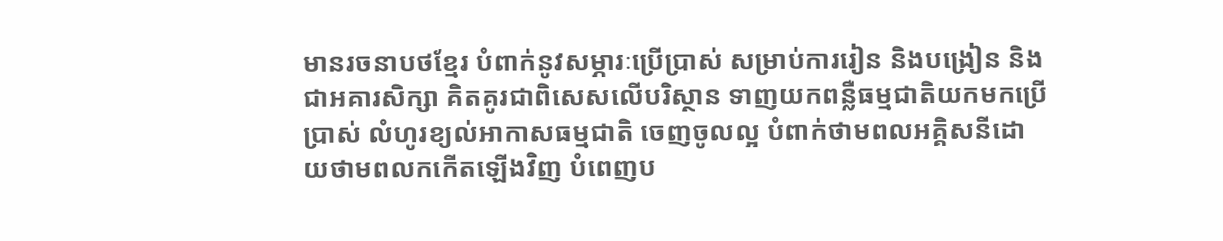មានរចនាបថខ្មែរ បំពាក់នូវសម្ភារៈប្រើប្រាស់ សម្រាប់ការរៀន និងបង្រៀន និងជាអគារសិក្សា គិតគូរជាពិសេសលើបរិស្ថាន ទាញយកពន្លឺធម្មជាតិយកមកប្រើប្រាស់ លំហូរខ្យល់អាកាសធម្មជាតិ ចេញចូលល្អ បំពាក់ថាមពលអគ្គិសនីដោយថាមពលកកើតឡើងវិញ បំពេញប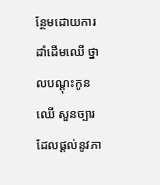ន្ថែមដោយការដាំដើមឈើ ថ្នាលបណ្តុះកូនឈើ សួនច្បារ ដែលផ្តល់នូវភា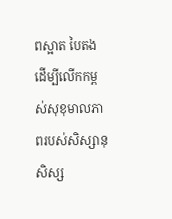ពស្អាត បៃតង ដើម្បីលើកកម្ពស់សុខុមាលភាពរបស់សិស្សានុសិស្ស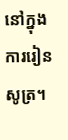នៅក្នុងការរៀនសូត្រ។